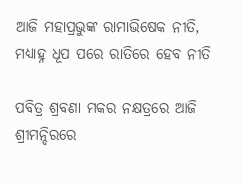ଆଜି ମହାପ୍ରଭୁଙ୍କ ରାମାଭିଷେକ ନୀତି, ମଧ୍ୟାହ୍ନ ଧୂପ ପରେ ରାତିରେ ହେବ ନୀତି

ପବିତ୍ର ଶ୍ରବଣା ମକର ନକ୍ଷତ୍ରରେ ଆଜି ଶ୍ରୀମନ୍ଦିରରେ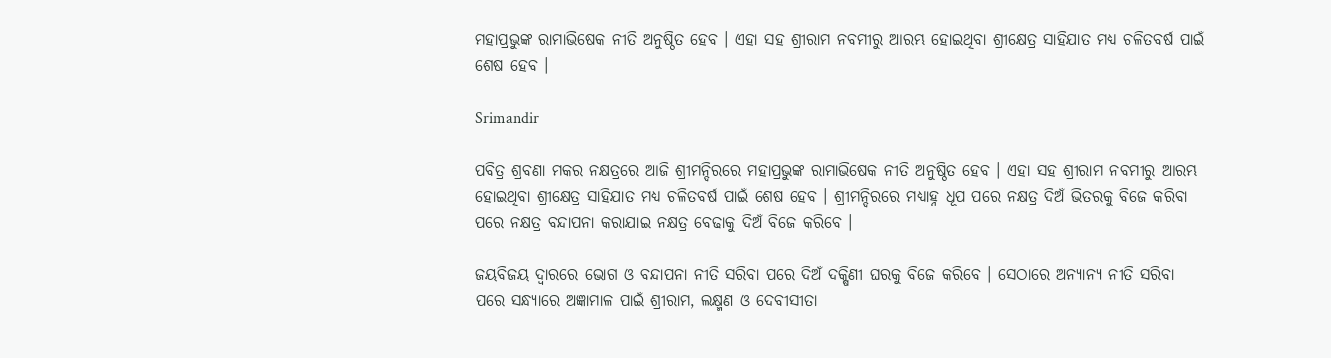ମହାପ୍ରଭୁଙ୍କ ରାମାଭିଷେକ ନୀତି ଅନୁଷ୍ଠିତ ହେବ । ଏହା ସହ ଶ୍ରୀରାମ ନବମୀରୁ ଆରମ୍ଭ ହୋଇଥିବା ଶ୍ରୀକ୍ଷେତ୍ର ସାହିଯାତ ମଧ୍ୟ ଚଳିତବର୍ଷ ପାଇଁ ଶେଷ ହେବ ।

Srimandir

ପବିତ୍ର ଶ୍ରବଣା ମକର ନକ୍ଷତ୍ରରେ ଆଜି ଶ୍ରୀମନ୍ଦିରରେ ମହାପ୍ରଭୁଙ୍କ ରାମାଭିଷେକ ନୀତି ଅନୁଷ୍ଠିତ ହେବ । ଏହା ସହ ଶ୍ରୀରାମ ନବମୀରୁ ଆରମ୍ଭ ହୋଇଥିବା ଶ୍ରୀକ୍ଷେତ୍ର ସାହିଯାତ ମଧ୍ୟ ଚଳିତବର୍ଷ ପାଇଁ ଶେଷ ହେବ । ଶ୍ରୀମନ୍ଦିରରେ ମଧ୍ୟାହ୍ନ ଧୂପ ପରେ ନକ୍ଷତ୍ର ଦିଅଁ ଭିତରକୁ ବିଜେ କରିବା ପରେ ନକ୍ଷତ୍ର ବନ୍ଦାପନା କରାଯାଇ ନକ୍ଷତ୍ର ବେଢାକୁ ଦିଅଁ ବିଜେ କରିବେ ।

ଜୟବିଜୟ ଦ୍ୱାରରେ ଭୋଗ ଓ ବନ୍ଦାପନା ନୀତି ସରିବା ପରେ ଦିଅଁ ଦକ୍ଷିଣୀ ଘରକୁ ବିଜେ କରିବେ । ସେଠାରେ ଅନ୍ୟାନ୍ୟ ନୀତି ସରିବା ପରେ ସନ୍ଧ୍ୟାରେ ଅଜ୍ଞାମାଳ ପାଇଁ ଶ୍ରୀରାମ, ଲକ୍ଷ୍ମଣ ଓ ଦେବୀସୀତା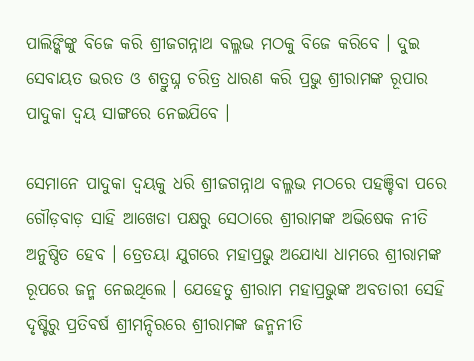ପାଲିଙ୍କିଙ୍କୁ ବିଜେ କରି ଶ୍ରୀଜଗନ୍ନାଥ ବଲ୍ଳଭ ମଠକୁ ବିଜେ କରିବେ । ଦୁଇ ସେବାୟତ ଭରତ ଓ ଶତ୍ରୁଘ୍ନ ଚରିତ୍ର ଧାରଣ କରି ପ୍ରଭୁ ଶ୍ରୀରାମଙ୍କ ରୂପାର ପାଦୁକା ଦ୍ୱୟ ସାଙ୍ଗରେ ନେଇଯିବେ ।

ସେମାନେ ପାଦୁକା ଦ୍ୱୟକୁ ଧରି ଶ୍ରୀଜଗନ୍ନାଥ ବଲ୍ଳଭ ମଠରେ ପହଞ୍ଚିବା ପରେ ଗୌଡ଼ବାଡ଼ ସାହି ଆଖେଡା ପକ୍ଷରୁ ସେଠାରେ ଶ୍ରୀରାମଙ୍କ ଅଭିଷେକ ନୀତି ଅନୁଷ୍ଠିତ ହେବ । ତ୍ରେତୟା ଯୁଗରେ ମହାପ୍ରଭୁ ଅଯୋଧ୍ୟା ଧାମରେ ଶ୍ରୀରାମଙ୍କ ରୂପରେ ଜନ୍ମ ନେଇଥିଲେ । ଯେହେତୁ ଶ୍ରୀରାମ ମହାପ୍ରଭୁଙ୍କ ଅବତାରୀ ସେହି ଦୃଷ୍ଟିରୁ ପ୍ରତିବର୍ଷ ଶ୍ରୀମନ୍ଦିରରେ ଶ୍ରୀରାମଙ୍କ ଜନ୍ମନୀତି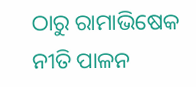ଠାରୁ ରାମାଭିଷେକ ନୀତି ପାଳନ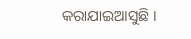କରାଯାଇଆସୁଛି ।